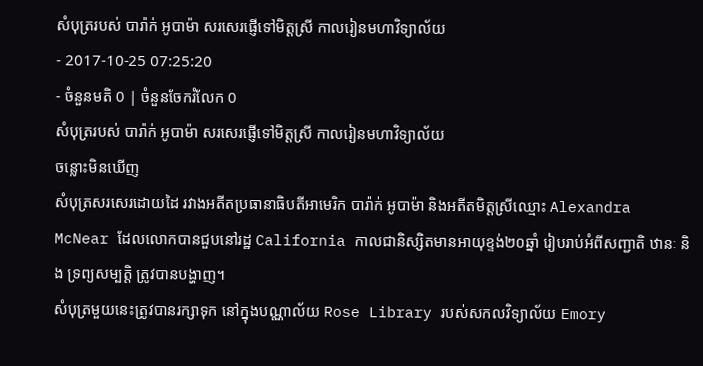សំបុត្ររបស់ បារ៉ាក់ អូបាម៉ា សរសេរផ្ញើទៅមិត្តស្រី កាលរៀនមហាវិទ្យាល័យ
- 2017-10-25 07:25:20
- ចំនួនមតិ 0 | ចំនួនចែករំលែក 0
សំបុត្ររបស់ បារ៉ាក់ អូបាម៉ា សរសេរផ្ញើទៅមិត្តស្រី កាលរៀនមហាវិទ្យាល័យ
ចន្លោះមិនឃើញ
សំបុត្រសរសេរដោយដៃ រវាងអតីតប្រធានាធិបតីអាមេរិក បារ៉ាក់ អូបាម៉ា និងអតីតមិត្តស្រីឈ្មោះ Alexandra McNear ដែលលោកបានជួបនៅរដ្ឋ California កាលជានិស្សិតមានអាយុខ្ទង់២០ឆ្នាំ រៀបរាប់អំពីសញ្ជាតិ ឋានៈ និង ទ្រព្យសម្បត្តិ ត្រូវបានបង្ហាញ។
សំបុត្រមួយនេះត្រូវបានរក្សាទុក នៅក្នុងបណ្ណាល័យ Rose Library របស់សកលវិទ្យាល័យ Emory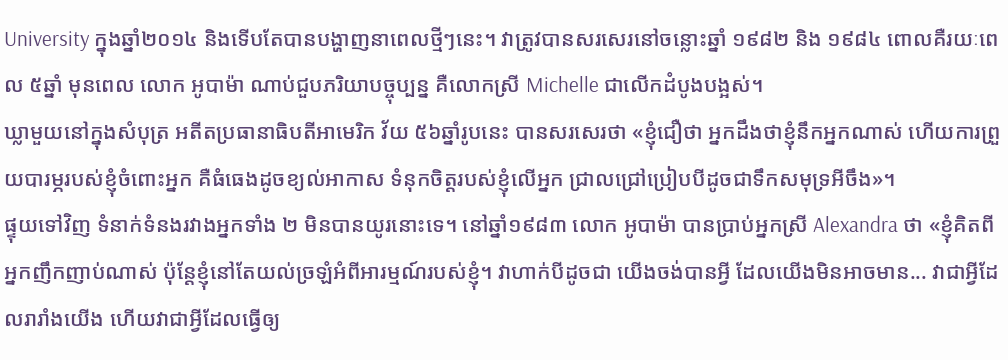University ក្នុងឆ្នាំ២០១៤ និងទើបតែបានបង្ហាញនាពេលថ្មីៗនេះ។ វាត្រូវបានសរសេរនៅចន្លោះឆ្នាំ ១៩៨២ និង ១៩៨៤ ពោលគឺរយៈពេល ៥ឆ្នាំ មុនពេល លោក អូបាម៉ា ណាប់ជួបភរិយាបច្ចុប្បន្ន គឺលោកស្រី Michelle ជាលើកដំបូងបង្អស់។
ឃ្លាមួយនៅក្នុងសំបុត្រ អតីតប្រធានាធិបតីអាមេរិក វ័យ ៥៦ឆ្នាំរូបនេះ បានសរសេរថា «ខ្ញុំជឿថា អ្នកដឹងថាខ្ញុំនឹកអ្នកណាស់ ហើយការព្រួយបារម្ភរបស់ខ្ញុំចំពោះអ្នក គឺធំធេងដូចខ្យល់អាកាស ទំនុកចិត្តរបស់ខ្ញុំលើអ្នក ជ្រាលជ្រៅប្រៀបបីដូចជាទឹកសមុទ្រអីចឹង»។
ផ្ទុយទៅវិញ ទំនាក់ទំនងរវាងអ្នកទាំង ២ មិនបានយូរនោះទេ។ នៅឆ្នាំ១៩៨៣ លោក អូបាម៉ា បានប្រាប់អ្នកស្រី Alexandra ថា «ខ្ញុំគិតពីអ្នកញឹកញាប់ណាស់ ប៉ុន្តែខ្ញុំនៅតែយល់ច្រឡំអំពីអារម្មណ៍របស់ខ្ញុំ។ វាហាក់បីដូចជា យើងចង់បានអ្វី ដែលយើងមិនអាចមាន... វាជាអ្វីដែលរារាំងយើង ហើយវាជាអ្វីដែលធ្វើឲ្យ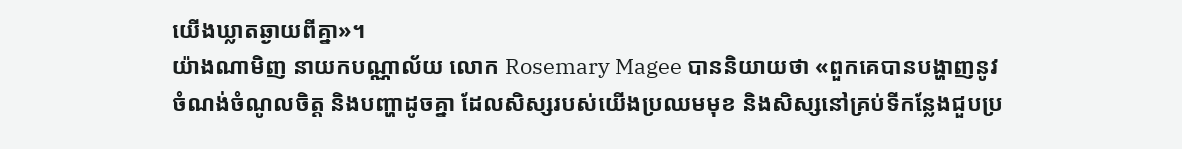យើងឃ្លាតឆ្ងាយពីគ្នា»។
យ៉ាងណាមិញ នាយកបណ្ណាល័យ លោក Rosemary Magee បាននិយាយថា «ពួកគេបានបង្ហាញនូវចំណង់ចំណូលចិត្ត និងបញ្ហាដូចគ្នា ដែលសិស្សរបស់យើងប្រឈមមុខ និងសិស្សនៅគ្រប់ទីកន្លែងជួបប្រ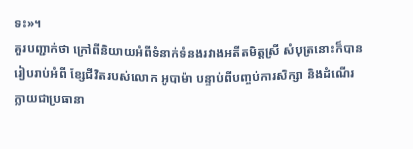ទះ»។
គួរបញ្ជាក់ថា ក្រៅពីនិយាយអំពីទំនាក់ទំនងរវាងអតីតមិត្តស្រី សំបុត្រនោះក៏បានរៀបរាប់អំពី ខ្សែជីវិតរបស់លោក អូបាម៉ា បន្ទាប់ពីបញ្ចប់ការសិក្សា និងដំណើរក្លាយជាប្រធានា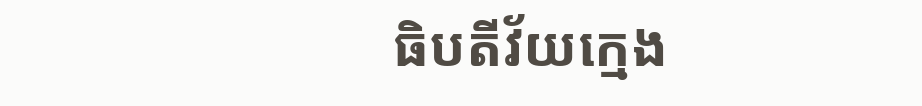ធិបតីវ័យក្មេង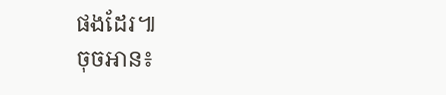ផងដែរ៕
ចុចអាន៖